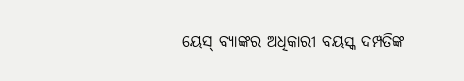ୟେସ୍ ବ୍ୟାଙ୍କର ଅଧିକାରୀ ବୟସ୍କ ଦମ୍ପତିଙ୍କ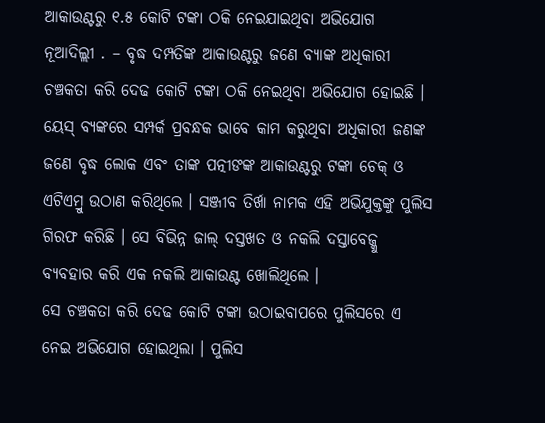ଆକାଉଣ୍ଟରୁ ୧.୫ କୋଟି ଟଙ୍କା ଠକି ନେଇଯାଇଥିବା ଅଭିଯୋଗ
ନୂଆଦିଲ୍ଲୀ . – ବୃଦ୍ଧ ଦମ୍ପତିଙ୍କ ଆକାଉଣ୍ଟରୁ ଜଣେ ବ୍ୟାଙ୍କ ଅଧିକାରୀ ଚଞ୍ଚକତା କରି ଦେଢ କୋଟି ଟଙ୍କା ଠକି ନେଇଥିବା ଅଭିଯୋଗ ହୋଇଛି । ୟେସ୍ ବ୍ୟଙ୍କରେ ସମ୍ପର୍କ ପ୍ରବନ୍ଧକ ଭାବେ କାମ କରୁଥିବା ଅଧିକାରୀ ଜଣଙ୍କ ଜଣେ ବୃଦ୍ଧ ଲୋକ ଏବଂ ତାଙ୍କ ପତ୍ନୀଙଙ୍କ ଆକାଉଣ୍ଟରୁ ଟଙ୍କା ଚେକ୍ ଓ ଏଟିଏମ୍ରୁ ଉଠାଣ କରିଥିଲେ । ସଞ୍ଜୀବ ତିର୍ଖା ନାମକ ଏହି ଅଭିଯୁକ୍ତଙ୍କୁ ପୁଲିସ ଗିରଫ କରିଛି । ସେ ବିଭିନ୍ନ ଜାଲ୍ ଦସ୍ତଖତ ଓ ନକଲି ଦସ୍ତାବେଜ୍କୁ ବ୍ୟବହାର କରି ଏକ ନକଲି ଆକାଉଣ୍ଟ ଖୋଲିଥିଲେ ।
ସେ ଚଞ୍ଚକତା କରି ଦେଢ କୋଟି ଟଙ୍କା ଉଠାଇବାପରେ ପୁଲିସରେ ଏ ନେଇ ଅଭିଯୋଗ ହୋଇଥିଲା । ପୁଲିସ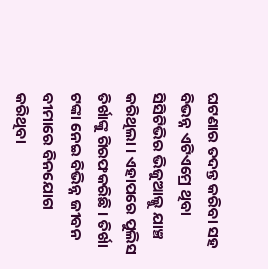ଘଟଣାର ତଦନ୍ତ କରିବା ସହ ବିଭନ୍ନ ଏଟିଏମ୍ରେ ଥିବା ସିସିଟିଭିର ଭିଜୁଆଲ୍କୁ ଯାଞ୍ଚ କରିଥିଲା । ଏହାପରେ ପୁଲିସ ତିର୍ଖାଙ୍କୁ ଗିରଫକରିଛି । ତିର୍ଖା ଟଙ୍କା ନେଇ ବିଭିନ୍ନ ଜୀବନ ବୀମାରେ ବିନଯୋଗ କରିଥିବା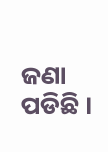ଜଣା ପଡିଛି ।